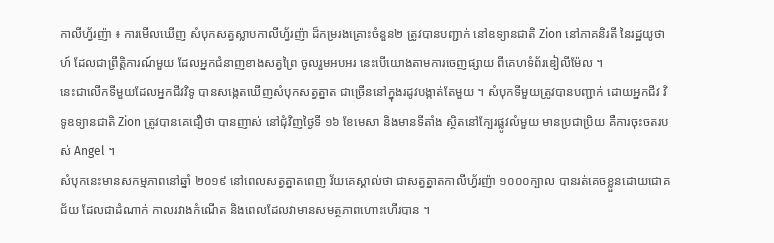កាលីហ្វ័រញ៉ា ៖ ការមើលឃើញ សំបុកសត្វស្លាបកាលីហ្វ័រញ៉ា ដ៏កម្ររងគ្រោះចំនួន២ ត្រូវបានបញ្ជាក់ នៅឧទ្យានជាតិ Zion នៅភាគនិរតី នៃរដ្ឋយូថាហ៍ ដែលជាព្រឹត្តិការណ៍មួយ ដែលអ្នកជំនាញខាងសត្វព្រៃ ចូលរួមអបអរ នេះបើយោងតាមការចេញផ្សាយ ពីគេហទំព័រឌៀលីម៉ែល ។
នេះជាលើកទីមួយដែលអ្នកជីវវិទូ បានសង្កេតឃើញសំបុកសត្វត្នាត ជាច្រើននៅក្នុងរដូវបង្កាត់តែមួយ ។ សំបុកទីមួយត្រូវបានបញ្ជាក់ ដោយអ្នកជីវ វិទូឧទ្យានជាតិ Zion ត្រូវបានគេជឿថា បានញាស់ នៅជុំវិញថ្ងៃទី ១៦ ខែមេសា និងមានទីតាំង ស្ថិតនៅក្បែរផ្លូវលំមួយ មានប្រជាប្រិយ គឺការចុះចតរបស់ Angel ។
សំបុកនេះមានសកម្មភាពនៅឆ្នាំ ២០១៩ នៅពេលសត្វត្នាតពេញ វ័យគេស្គាល់ថា ជាសត្វត្នាតកាលីហ្វ័រញ៉ា ១០០០ក្បាល បានរត់គេចខ្លួនដោយជោគជ័យ ដែលជាដំណាក់ កាលរវាងកំណើត និងពេលដែលវាមានសមត្ថភាពហោះហើរបាន ។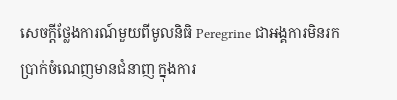សេចក្តីថ្លែងការណ៍មួយពីមូលនិធិ Peregrine ជាអង្គការមិនរកប្រាក់ចំណេញមានជំនាញ ក្នុងការ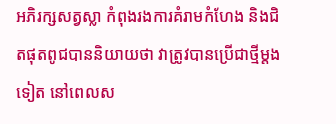អភិរក្សសត្វស្លា កំពុងរងការគំរាមកំហែង និងជិតផុតពូជបាននិយាយថា វាត្រូវបានប្រើជាថ្មីម្តងទៀត នៅពេលស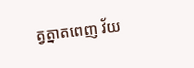ត្វត្នាតពេញ វ័យ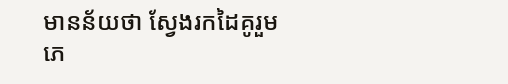មានន័យថា ស្វែងរកដៃគូរួមភេ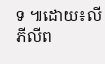ទ ៕ដោយ៖លី ភីលីព